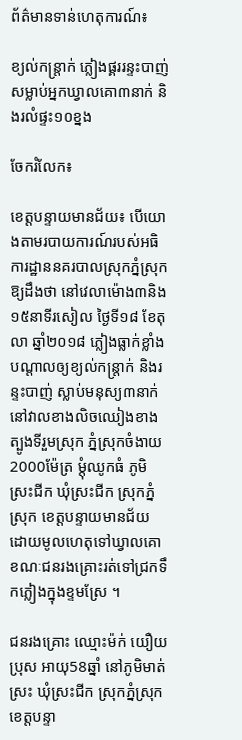ព័ត៌មានទាន់ហេតុការណ៍៖

ខ្យល់កន្រ្តាក់ ភ្លៀងផ្គររន្ទះបាញ់ សម្លាប់អ្នកឃ្វាលគោ៣នាក់ និងរលំផ្ទះ១០ខ្នង

ចែករំលែក៖

ខេត្តបន្ទាយមានជ័យ៖ បើយោងតាមរបាយការណ៍របស់អធិការដ្ឋាននគរបាលស្រុកភ្នំស្រុកឱ្យដឹងថា នៅវេលាម៉ោង៣និង១៥នាទីរសៀល ថ្ងៃទី១៨ ខែតុលា ឆ្នាំ២០១៨ ភ្លៀងធ្លាក់ខ្លាំង បណ្តាលឲ្យខ្យល់កន្ត្រាក់ និងរន្ទះបាញ់ ស្លាប់មនុស្យ៣នាក់ នៅវាលខាងលិចឈៀងខាងត្បូងទីរួមស្រុក ភ្នំស្រុកចំងាយ2000ម៉ែត្រ ម្តុំឈូកធំ ភូមិស្រះជីក ឃុំស្រះជីក ស្រុកភ្នំស្រុក ខេត្តបន្ទាយមានជ័យ ដោយមូលហេតុទៅឃ្វាលគោ ខណៈជនរងគ្រោះរត់ទៅជ្រកទឹកភ្លៀងក្នុងខ្ទមស្រែ ។

ជនរងគ្រោះ ឈ្មោះម៉ក់ យឿយ ប្រុស អាយុ58ឆ្នាំ នៅភូមិមាត់ស្រះ ឃុំស្រះជីក ស្រុកភ្នំស្រុក ខេត្តបន្ទា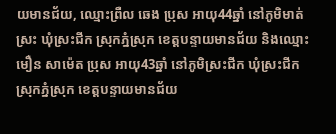យមានជ័យ, ឈ្មោះព្រឺល ឆេង ប្រុស អាយុ44ឆ្នាំ នៅភូមិមាត់ស្រះ ឃុំស្រះជីក ស្រុកភ្នំស្រុក ខេត្តបន្ទាយមានជ័យ និងឈ្មោះមឿន សាម៉េត ប្រុស អាយុ43ឆ្នាំ នៅភូមិស្រះជីក ឃុំស្រះជីក ស្រុកភ្នំស្រុក ខេត្តបន្ទាយមានជ័យ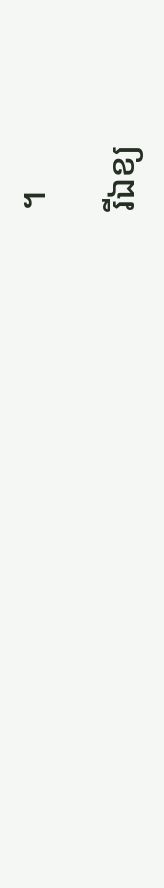។

រីឯខ្យ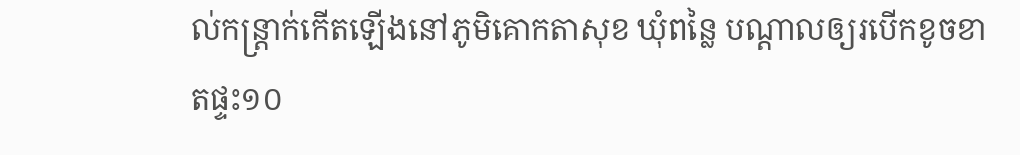ល់កន្ត្រាក់កើតឡើងនៅភូមិគោកតាសុខ ឃុំពន្លៃ បណ្តាលឲ្យរបើកខូចខាតផ្ទះ១០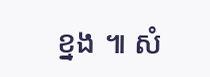ខ្នង ៕ សំ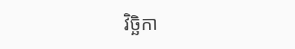វិច្ឆិកា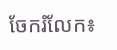ចែករំលែក៖